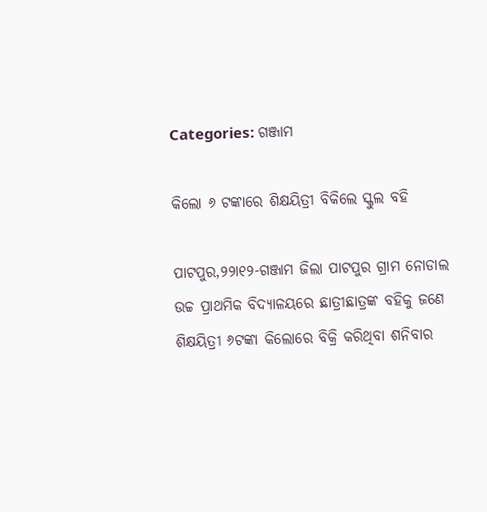Categories: ଗଞ୍ଜାମ

କିଲୋ ୬ ଟଙ୍କାରେ ଶିକ୍ଷୟିତ୍ରୀ ବିକିଲେ ସ୍କୁଲ ବହି

ପାଟପୁର,୨୨ା୧୨-ଗଞ୍ଜାମ ଜିଲା ପାଟପୁର ଗ୍ରାମ ନୋଡାଲ ଉଚ୍ଚ ପ୍ରାଥମିକ ବିଦ୍ୟାଳୟରେ ଛାତ୍ରୀଛାତ୍ରଙ୍କ ବହିକୁ ଜଣେ ଶିକ୍ଷୟିତ୍ରୀ ୬ଟଙ୍କା କିଲୋରେ ବିକ୍ରି କରିଥିବା ଶନିବାର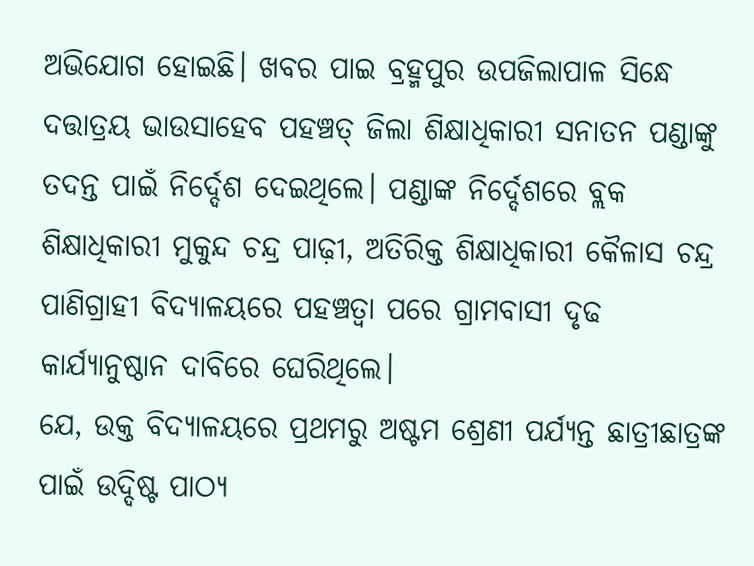ଅଭିଯୋଗ ହୋଇଛି। ଖବର ପାଇ ବ୍ରହ୍ମପୁର ଉପଜିଲାପାଳ ସିନ୍ଧେ ଦତ୍ତାତ୍ରୟ ଭାଉସାହେବ ପହଞ୍ଚତ୍ ଜିଲା ଶିକ୍ଷାଧିକାରୀ ସନାତନ ପଣ୍ଡାଙ୍କୁ ତଦନ୍ତ ପାଇଁ ନିର୍ଦ୍ଦେଶ ଦେଇଥିଲେ। ପଣ୍ଡାଙ୍କ ନିର୍ଦ୍ଦେଶରେ ବ୍ଲକ ଶିକ୍ଷାଧିକାରୀ ମୁକୁନ୍ଦ ଚନ୍ଦ୍ର ପାଢ଼ୀ, ଅତିରିକ୍ତ ଶିକ୍ଷାଧିକାରୀ କୈଳାସ ଚନ୍ଦ୍ର ପାଣିଗ୍ରାହୀ ବିଦ୍ୟାଳୟରେ ପହଞ୍ଚତ୍ବା ପରେ ଗ୍ରାମବାସୀ ଦୃଢ କାର୍ଯ୍ୟାନୁଷ୍ଠାନ ଦାବିରେ ଘେରିଥିଲେ।
ଯେ, ଉକ୍ତ ବିଦ୍ୟାଳୟରେ ପ୍ରଥମରୁ ଅଷ୍ଟମ ଶ୍ରେଣୀ ପର୍ଯ୍ୟନ୍ତ ଛାତ୍ରୀଛାତ୍ରଙ୍କ ପାଇଁ ଉଦ୍ଦିଷ୍ଟ ପାଠ୍ୟ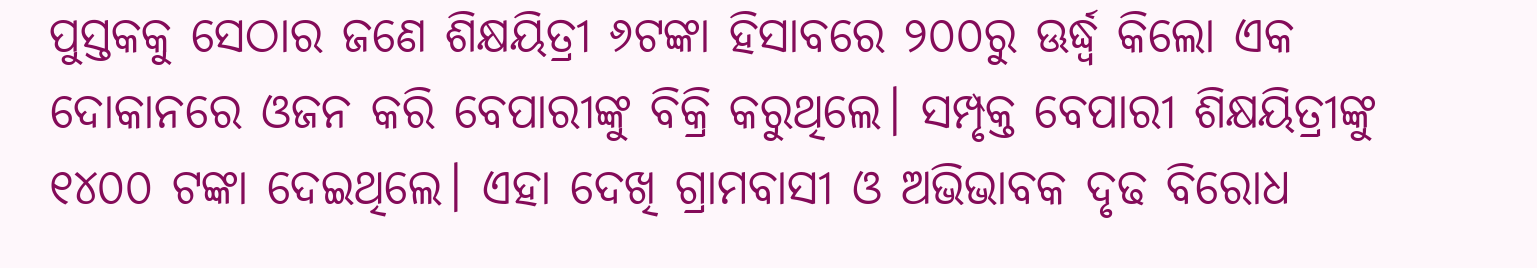ପୁସ୍ତକକୁ ସେଠାର ଜଣେ ଶିକ୍ଷୟିତ୍ରୀ ୬ଟଙ୍କା ହିସାବରେ ୨୦୦ରୁ ଊର୍ଦ୍ଧ୍ୱ କିଲୋ ଏକ ଦୋକାନରେ ଓଜନ କରି ବେପାରୀଙ୍କୁ ବିକ୍ରି କରୁଥିଲେ। ସମ୍ପୃକ୍ତ ବେପାରୀ ଶିକ୍ଷୟିତ୍ରୀଙ୍କୁ ୧୪୦୦ ଟଙ୍କା ଦେଇଥିଲେ। ଏହା ଦେଖି ଗ୍ରାମବାସୀ ଓ ଅଭିଭାବକ ଦୃଢ ବିରୋଧ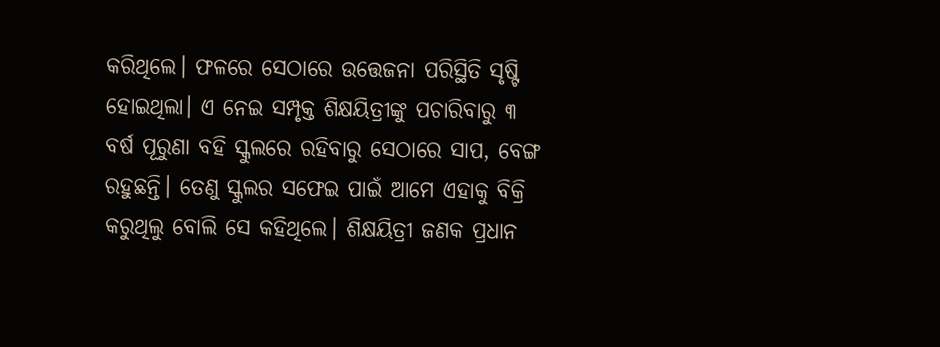କରିଥିଲେ। ଫଳରେ ସେଠାରେ ଉତ୍ତେଜନା ପରିସ୍ଥିତି ସୃଷ୍ଟି ହୋଇଥିଲା। ଏ ନେଇ ସମ୍ପୃକ୍ତ ଶିକ୍ଷୟିତ୍ରୀଙ୍କୁ ପଚାରିବାରୁ ୩ ବର୍ଷ ପୂରୁଣା ବହି ସ୍କୁଲରେ ରହିବାରୁ ସେଠାରେ ସାପ, ବେଙ୍ଗ ରହୁଛନ୍ତି। ତେଣୁ ସ୍କୁଲର ସଫେଇ ପାଇଁ ଆମେ ଏହାକୁ ବିକ୍ରି କରୁଥିଲୁ ବୋଲି ସେ କହିଥିଲେ। ଶିକ୍ଷୟିତ୍ରୀ ଜଣକ ପ୍ରଧାନ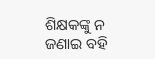ଶିକ୍ଷକଙ୍କୁ ନ ଜଣାଇ ବହି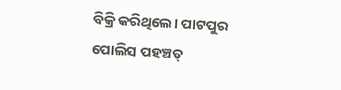ବିକ୍ରି କରିଥିଲେ। ପାଟପୁର ପୋଲିସ ପହଞ୍ଚତ୍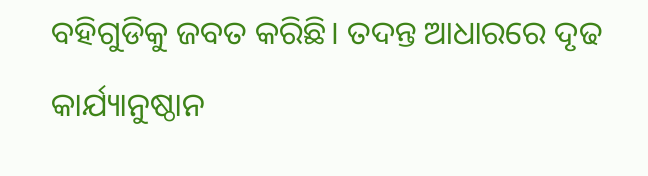ବହିଗୁଡିକୁ ଜବତ କରିଛି। ତଦନ୍ତ ଆଧାରରେ ଦୃଢ କାର୍ଯ୍ୟାନୁଷ୍ଠାନ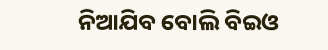ନିଆଯିବ ବୋଲି ବିଇଓ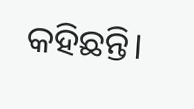କହିଛନ୍ତି।